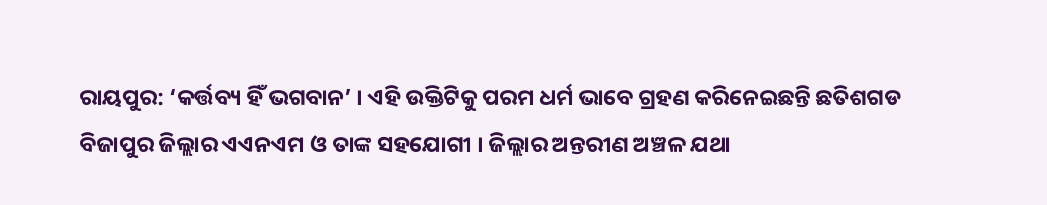ରାୟପୁର: ‘କର୍ତ୍ତବ୍ୟ ହିଁ ଭଗବାନ’ । ଏହି ଉକ୍ତିଟିକୁ ପରମ ଧର୍ମ ଭାବେ ଗ୍ରହଣ କରିନେଇଛନ୍ତି ଛତିଶଗଡ ବିଜାପୁର ଜିଲ୍ଲାର ଏଏନଏମ ଓ ତାଙ୍କ ସହଯୋଗୀ । ଜିଲ୍ଲାର ଅନ୍ତରୀଣ ଅଞ୍ଚଳ ଯଥା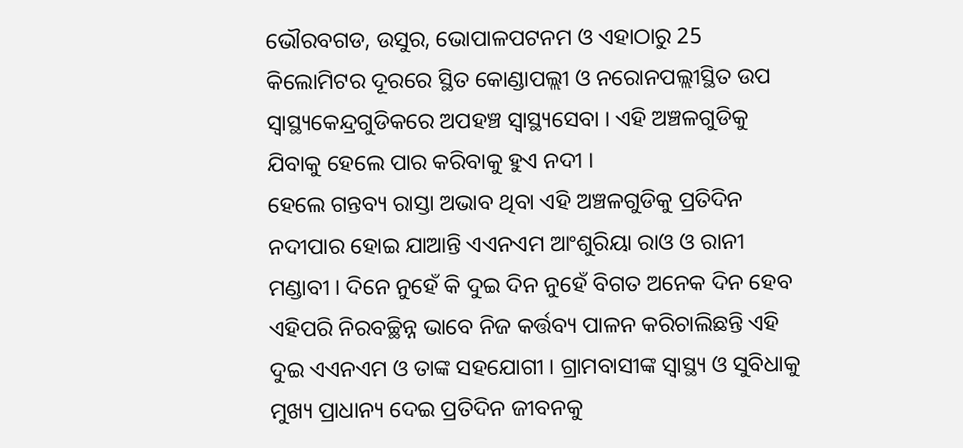ଭୌରବଗଡ, ଉସୁର, ଭୋପାଳପଟନମ ଓ ଏହାଠାରୁ 25 କିଲୋମିଟର ଦୂରରେ ସ୍ଥିତ କୋଣ୍ଡାପଲ୍ଲୀ ଓ ନରୋନପଲ୍ଲୀସ୍ଥିତ ଉପ ସ୍ବାସ୍ଥ୍ୟକେନ୍ଦ୍ରଗୁଡିକରେ ଅପହଞ୍ଚ ସ୍ବାସ୍ଥ୍ୟସେବା । ଏହି ଅଞ୍ଚଳଗୁଡିକୁ ଯିବାକୁ ହେଲେ ପାର କରିବାକୁ ହୁଏ ନଦୀ ।
ହେଲେ ଗନ୍ତବ୍ୟ ରାସ୍ତା ଅଭାବ ଥିବା ଏହି ଅଞ୍ଚଳଗୁଡିକୁ ପ୍ରତିଦିନ ନଦୀପାର ହୋଇ ଯାଆନ୍ତି ଏଏନଏମ ଆଂଶୁରିୟା ରାଓ ଓ ରାନୀ ମଣ୍ଡାବୀ । ଦିନେ ନୁହେଁ କି ଦୁଇ ଦିନ ନୁହେଁ ବିଗତ ଅନେକ ଦିନ ହେବ ଏହିପରି ନିରବଚ୍ଛିନ୍ନ ଭାବେ ନିଜ କର୍ତ୍ତବ୍ୟ ପାଳନ କରିଚାଲିଛନ୍ତି ଏହି ଦୁଇ ଏଏନଏମ ଓ ତାଙ୍କ ସହଯୋଗୀ । ଗ୍ରାମବାସୀଙ୍କ ସ୍ବାସ୍ଥ୍ୟ ଓ ସୁବିଧାକୁ ମୁଖ୍ୟ ପ୍ରାଧାନ୍ୟ ଦେଇ ପ୍ରତିଦିନ ଜୀବନକୁ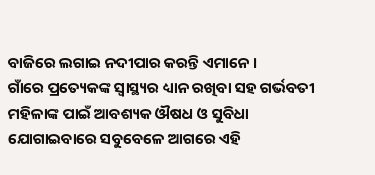ବାଜିରେ ଲଗାଇ ନଦୀପାର କରନ୍ତି ଏମାନେ ।
ଗାଁରେ ପ୍ରତ୍ୟେକଙ୍କ ସ୍ବାସ୍ଥ୍ୟର ଧ୍ୟାନ ରଖିବା ସହ ଗର୍ଭବତୀ ମହିଳାଙ୍କ ପାଇଁ ଆବଶ୍ୟକ ଔଷଧ ଓ ସୁବିଧା ଯୋଗାଇବାରେ ସବୁବେଳେ ଆଗରେ ଏହି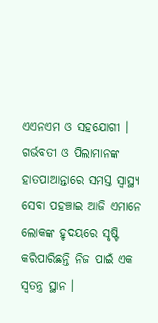ଏଏନଏମ ଓ ସହଯୋଗୀ । ଗର୍ଭବତୀ ଓ ପିଲାମାନଙ୍କ ହାତପାଆନ୍ତାରେ ସମସ୍ତ ସ୍ବାସ୍ଥ୍ୟ ସେବା ପହଞ୍ଚାଇ ଆଜି ଏମାନେ ଲୋକଙ୍କ ହୃଦୟରେ ସୃଷ୍ଟି କରିପାରିଛନ୍ତି ନିଜ ପାଇଁ ଏକ ସ୍ବତନ୍ତ୍ର ସ୍ଥାନ ।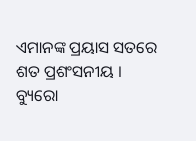ଏମାନଙ୍କ ପ୍ରୟାସ ସତରେ ଶତ ପ୍ରଶଂସନୀୟ ।
ବ୍ୟୁରୋ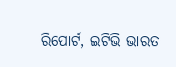ରିପୋର୍ଟ, ଇଟିଭି ଭାରତ